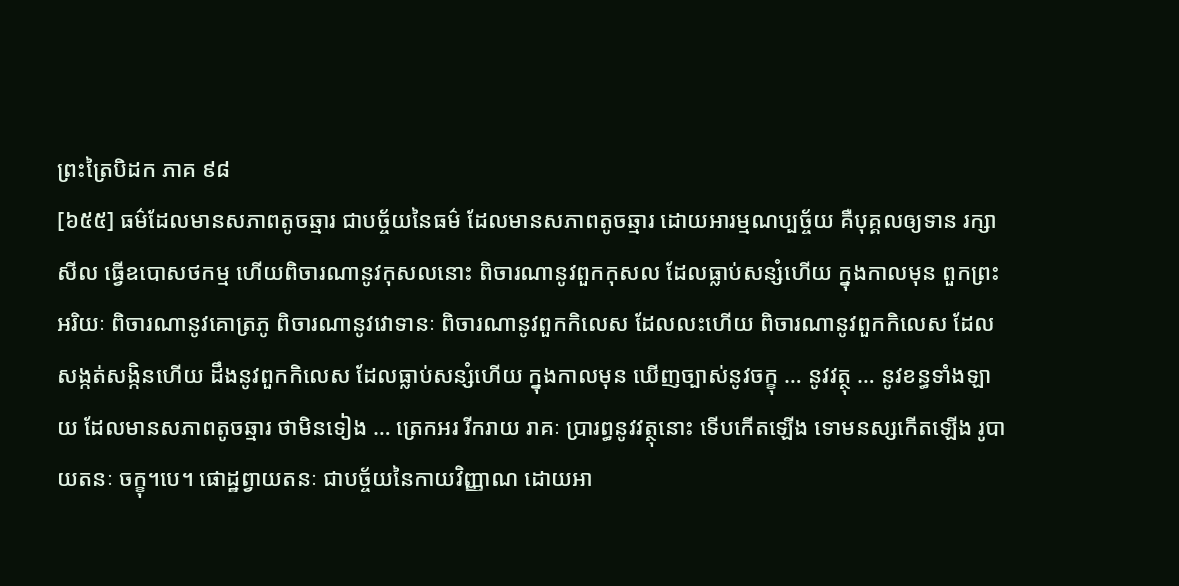ព្រះត្រៃបិដក ភាគ ៩៨
[៦៥៥] ធម៌ដែលមានសភាពតូចឆ្មារ ជាបច្ច័យនៃធម៌ ដែលមានសភាពតូចឆ្មារ ដោយអារម្មណប្បច្ច័យ គឺបុគ្គលឲ្យទាន រក្សាសីល ធ្វើឧបោសថកម្ម ហើយពិចារណានូវកុសលនោះ ពិចារណានូវពួកកុសល ដែលធ្លាប់សន្សំហើយ ក្នុងកាលមុន ពួកព្រះអរិយៈ ពិចារណានូវគោត្រភូ ពិចារណានូវវោទានៈ ពិចារណានូវពួកកិលេស ដែលលះហើយ ពិចារណានូវពួកកិលេស ដែលសង្កត់សង្កិនហើយ ដឹងនូវពួកកិលេស ដែលធ្លាប់សន្សំហើយ ក្នុងកាលមុន ឃើញច្បាស់នូវចក្ខុ … នូវវត្ថុ … នូវខន្ធទាំងឡាយ ដែលមានសភាពតូចឆ្មារ ថាមិនទៀង … ត្រេកអរ រីករាយ រាគៈ ប្រារព្ធនូវវត្ថុនោះ ទើបកើតឡើង ទោមនស្សកើតឡើង រូបាយតនៈ ចក្ខុ។បេ។ ផោដ្ឋព្វាយតនៈ ជាបច្ច័យនៃកាយវិញ្ញាណ ដោយអា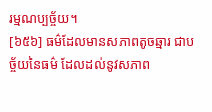រម្មណប្បច្ច័យ។
[៦៥៦] ធម៌ដែលមានសភាពតូចឆ្មារ ជាបច្ច័យនៃធម៌ ដែលដល់នូវសភាព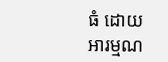ធំ ដោយអារម្មណ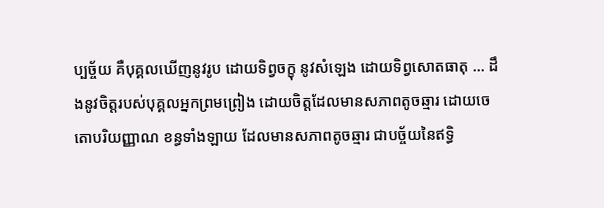ប្បច្ច័យ គឺបុគ្គលឃើញនូវរូប ដោយទិព្វចក្ខុ នូវសំឡេង ដោយទិព្វសោតធាតុ … ដឹងនូវចិត្តរបស់បុគ្គលអ្នកព្រមព្រៀង ដោយចិត្តដែលមានសភាពតូចឆ្មារ ដោយចេតោបរិយញ្ញាណ ខន្ធទាំងឡាយ ដែលមានសភាពតូចឆ្មារ ជាបច្ច័យនៃឥទ្ធិ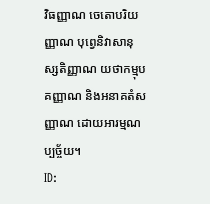វិធញ្ញាណ ចេតោបរិយញ្ញាណ បុព្វេនិវាសានុស្សតិញ្ញាណ យថាកម្មុបគញ្ញាណ និងអនាគតំសញ្ញាណ ដោយអារម្មណប្បច្ច័យ។
ID: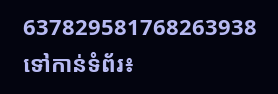637829581768263938
ទៅកាន់ទំព័រ៖